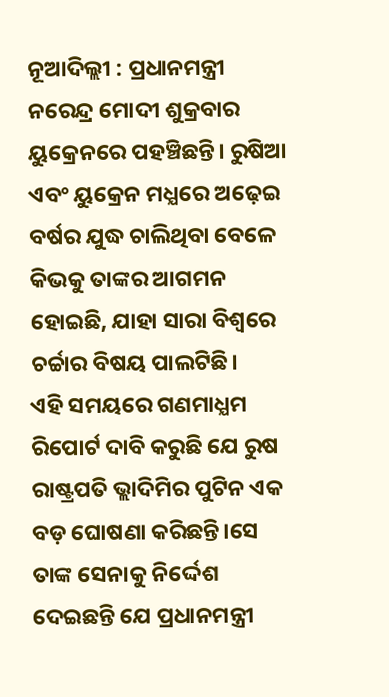ନୂଆଦିଲ୍ଲୀ : ପ୍ରଧାନମନ୍ତ୍ରୀ ନରେନ୍ଦ୍ର ମୋଦୀ ଶୁକ୍ରବାର ୟୁକ୍ରେନରେ ପହଞ୍ଚିଛନ୍ତି। ରୁଷିଆ ଏବଂ ୟୁକ୍ରେନ ମଧ୍ଯରେ ଅଢ଼େଇ ବର୍ଷର ଯୁଦ୍ଧ ଚାଲିଥିବା ବେଳେ କିଭକୁ ତାଙ୍କର ଆଗମନ ହୋଇଛି, ଯାହା ସାରା ବିଶ୍ୱରେ ଚର୍ଚ୍ଚାର ବିଷୟ ପାଲଟିଛି।
ଏହି ସମୟରେ ଗଣମାଧ୍ଯମ ରିପୋର୍ଟ ଦାବି କରୁଛି ଯେ ରୁଷ ରାଷ୍ଟ୍ରପତି ଭ୍ଲାଦିମିର ପୁଟିନ ଏକ ବଡ଼ ଘୋଷଣା କରିଛନ୍ତି।ସେ ତାଙ୍କ ସେନାକୁ ନିର୍ଦ୍ଦେଶ ଦେଇଛନ୍ତି ଯେ ପ୍ରଧାନମନ୍ତ୍ରୀ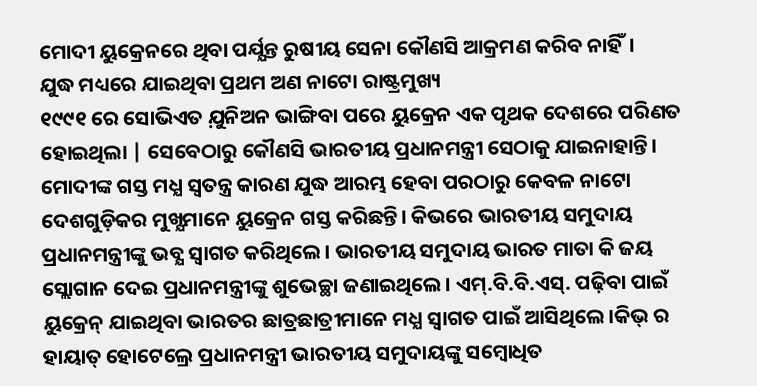ମୋଦୀ ୟୁକ୍ରେନରେ ଥିବା ପର୍ଯ୍ଯନ୍ତ ରୁଷୀୟ ସେନା କୌଣସି ଆକ୍ରମଣ କରିବ ନାହିଁ।
ଯୁଦ୍ଧ ମଧ୍ୟରେ ଯାଇଥିବା ପ୍ରଥମ ଅଣ ନାଟୋ ରାଷ୍ଟ୍ରମୁଖ୍ୟ
୧୯୯୧ ରେ ସୋଭିଏତ ଯ଼ୁନିଅନ ଭାଙ୍ଗିବା ପରେ ୟୁକ୍ରେନ ଏକ ପୃଥକ ଦେଶରେ ପରିଣତ ହୋଇଥିଲା | ସେବେଠାରୁ କୌଣସି ଭାରତୀୟ ପ୍ରଧାନମନ୍ତ୍ରୀ ସେଠାକୁ ଯାଇନାହାନ୍ତି। ମୋଦୀଙ୍କ ଗସ୍ତ ମଧ୍ଯ ସ୍ୱତନ୍ତ୍ର କାରଣ ଯୁଦ୍ଧ ଆରମ୍ଭ ହେବା ପରଠାରୁ କେବଳ ନାଟୋ ଦେଶଗୁଡ଼ିକର ମୁଖ୍ଯମାନେ ୟୁକ୍ରେନ ଗସ୍ତ କରିଛନ୍ତି। କିଭରେ ଭାରତୀୟ ସମୁଦାୟ ପ୍ରଧାନମନ୍ତ୍ରୀଙ୍କୁ ଭବ୍ଯ ସ୍ୱାଗତ କରିଥିଲେ। ଭାରତୀୟ ସମୁଦାୟ ଭାରତ ମାତା କି ଜୟ ସ୍ଲୋଗାନ ଦେଇ ପ୍ରଧାନମନ୍ତ୍ରୀଙ୍କୁ ଶୁଭେଚ୍ଛା ଜଣାଇଥିଲେ। ଏମ୍.ବି.ବି.ଏସ୍. ପଢ଼ିବା ପାଇଁ ୟୁକ୍ରେନ୍ ଯାଇଥିବା ଭାରତର ଛାତ୍ରଛାତ୍ରୀମାନେ ମଧ୍ଯ ସ୍ୱାଗତ ପାଇଁ ଆସିଥିଲେ।କିଭ୍ ର ହାୟାତ୍ ହୋଟେଲ୍ରେ ପ୍ରଧାନମନ୍ତ୍ରୀ ଭାରତୀୟ ସମୁଦାୟଙ୍କୁ ସମ୍ବୋଧିତ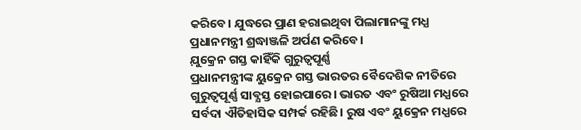କରିବେ। ଯୁଦ୍ଧରେ ପ୍ରାଣ ହରାଇଥିବା ପିଲାମାନଙ୍କୁ ମଧ୍ଯ ପ୍ରଧାନମନ୍ତ୍ରୀ ଶ୍ରଦ୍ଧାଞ୍ଜଳି ଅର୍ପଣ କରିବେ।
ଯ଼ୁକ୍ରେନ ଗସ୍ତ କାହିଁକି ଗୁରୁତ୍ୱପୂର୍ଣ୍ଣ
ପ୍ରଧାନମନ୍ତ୍ରୀଙ୍କ ୟୁକ୍ରେନ ଗସ୍ତ ଭାରତର ବୈଦେଶିକ ନୀତିରେ ଗୁରୁତ୍ୱପୂର୍ଣ୍ଣ ସାବ୍ଯସ୍ତ ହୋଇପାରେ। ଭାରତ ଏବଂ ରୁଷିଆ ମଧ୍ଯରେ ସର୍ବଦା ଐତିହାସିକ ସମ୍ପର୍କ ରହିଛି। ରୁଷ ଏବଂ ୟୁକ୍ରେନ ମଧ୍ଯରେ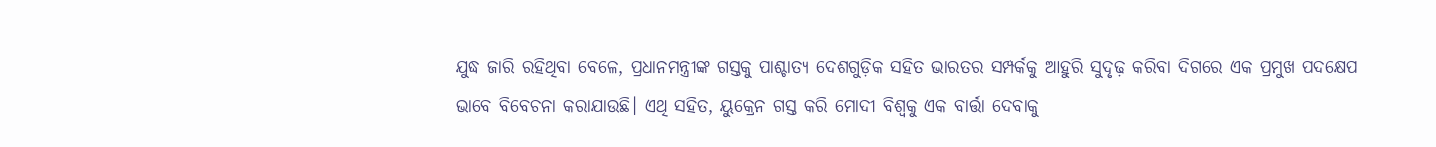ଯୁଦ୍ଧ ଜାରି ରହିଥିବା ବେଳେ, ପ୍ରଧାନମନ୍ତ୍ରୀଙ୍କ ଗସ୍ତକୁ ପାଶ୍ଚାତ୍ଯ ଦେଶଗୁଡ଼ିକ ସହିତ ଭାରତର ସମ୍ପର୍କକୁ ଆହୁରି ସୁଦୃଢ଼ କରିବା ଦିଗରେ ଏକ ପ୍ରମୁଖ ପଦକ୍ଷେପ ଭାବେ ବିବେଚନା କରାଯାଉଛି। ଏଥି ସହିତ, ୟୁକ୍ରେନ ଗସ୍ତ କରି ମୋଦୀ ବିଶ୍ୱକୁ ଏକ ବାର୍ତ୍ତା ଦେବାକୁ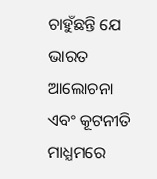ଚାହୁଁଛନ୍ତି ଯେ ଭାରତ ଆଲୋଚନା ଏବଂ କୂଟନୀତି ମାଧ୍ଯମରେ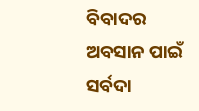ବିବାଦର ଅବସାନ ପାଇଁ ସର୍ବଦା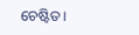ଚେଷ୍ଟିତ।